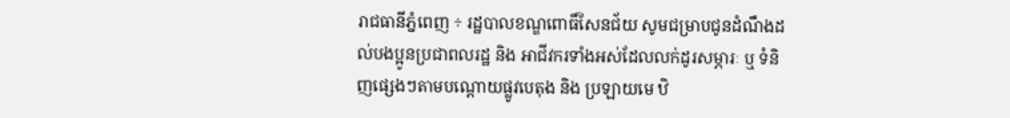រាជធានីភ្នំពេញ ÷ រដ្ឋបាលខណ្ឌពោធិ៍សែនជ័យ សូមជម្រាបជូនដំណឹងដល់បងប្អូនប្រជាពលរដ្ឋ និង អាជីវករទាំងអស់ដែលលក់ដូរសម្ភារៈ ឬ ទំនិញផ្សេងៗតាមបណ្ដោយផ្លូវបេតុង និង ប្រឡាយមេ ឋិ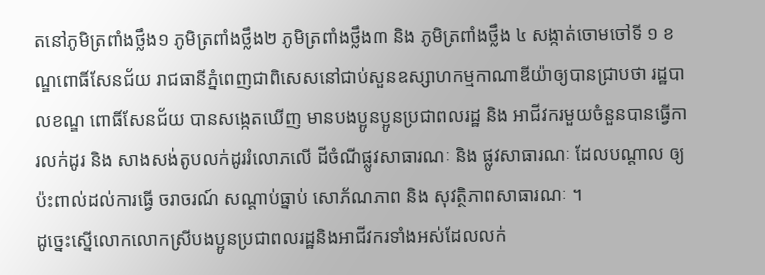តនៅភូមិត្រពាំងថ្លឹង១ ភូមិត្រពាំងថ្លឹង២ ភូមិត្រពាំងថ្លឹង៣ និង ភូមិត្រពាំងថ្លឹង ៤ សង្កាត់ចោមចៅទី ១ ខណ្ឌពោធិ៍សែនជ័យ រាជធានីភ្នំពេញជាពិសេសនៅជាប់សួនឧស្សាហកម្មកាណាឌីយ៉ាឲ្យបានជ្រាបថា រដ្ឋបាលខណ្ឌ ពោធិ៍សែនជ័យ បានសង្កេតឃើញ មានបងប្អូនប្អូនប្រជាពលរដ្ឋ និង អាជីវករមួយចំនួនបានធ្វើការលក់ដូរ និង សាងសង់តូបលក់ដូររំលោភលើ ដីចំណីផ្លូវសាធារណៈ និង ផ្លូវសាធារណៈ ដែលបណ្ដាល ឲ្យប៉ះពាល់ដល់ការធ្វើ ចរាចរណ៍ សណ្ដាប់ធ្នាប់ សោភ័ណភាព និង សុវត្ថិភាពសាធារណៈ ។
ដូច្នេះស្នើលោកលោកស្រីបងប្អូនប្រជាពលរដ្ឋនិងអាជីវករទាំងអស់ដែលលក់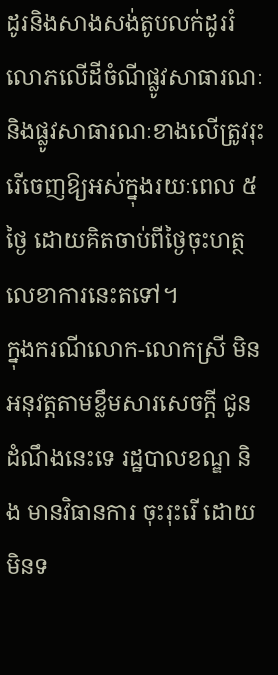ដូរនិងសាងសង់តូបលក់ដូររំលោភលើដីចំណីផ្លូវសាធារណៈនិងផ្លូវសាធារណៈខាងលើត្រូវរុះរើចេញឱ្យអស់ក្នុងរយៈពេល ៥ ថ្ងៃ ដោយគិតចាប់ពីថ្ងៃចុះហត្ថលេខាការនេះតទៅ។
ក្នុងករណីលោក-លោកស្រី មិនអនុវត្តតាមខ្លឹមសារសេចក្តី ជូនដំណឹងនេះទេ រដ្ឋបាលខណ្ឌ និង មានវិធានការ ចុះរុះរើ ដោយមិនទ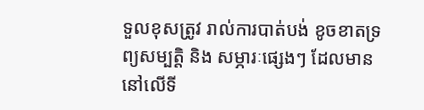ទួលខុសត្រូវ រាល់ការបាត់បង់ ខូចខាតទ្រព្យសម្បត្តិ និង សម្ភារៈផ្សេងៗ ដែលមាននៅលើទី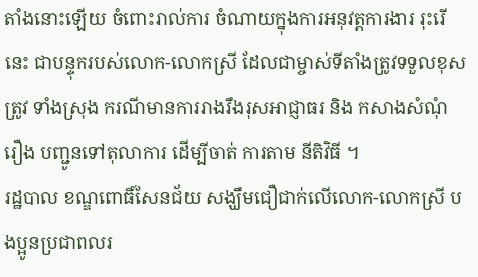តាំងនោះឡើយ ចំពោះរាល់ការ ចំណាយក្នុងការអនុវត្តការងារ រុះរើនេះ ជាបន្ទុករបស់លោក-លោកស្រី ដែលជាម្ចាស់ទីតាំងត្រូវទទួលខុសត្រូវ ទាំងស្រុង ករណីមានការរាងរឹងរុសអាជ្ញាធរ និង កសាងសំណុំរឿង បញ្ជូនទៅតុលាការ ដើម្បីចាត់ ការតាម នីតិវិធី ។
រដ្ឋបាល ខណ្ឌពោធិ៍សែនជ័យ សង្ឃឹមជឿជាក់លើលោក-លោកស្រី បងប្អូនប្រជាពលរ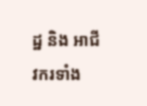ដ្ឋ និង អាជីវករទាំង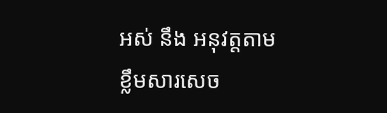អស់ នឹង អនុវត្តតាមខ្លឹមសារសេច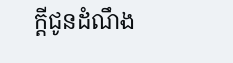ក្តីជូនដំណឹង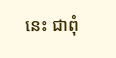នេះ ជាពុំ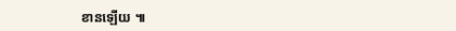ខានឡើយ ៕